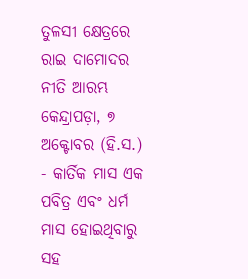ତୁଳସୀ କ୍ଷେତ୍ରରେ ରାଇ ଦାମୋଦର ନୀତି ଆରମ୍ଭ
କେନ୍ଦ୍ରାପଡ଼ା, ୭ ଅକ୍ଟୋବର (ହି.ସ.) - କାର୍ତିକ ମାସ ଏକ ପବିତ୍ର ଏବଂ ଧର୍ମ ମାସ ହୋଇଥିବାରୁ ସହ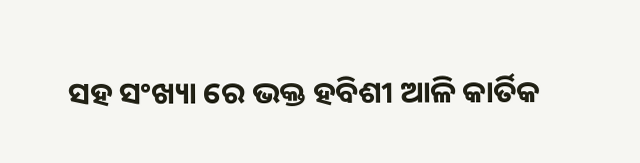ସହ ସଂଖ୍ୟା ରେ ଭକ୍ତ ହବିଶୀ ଆଳି କାର୍ତିକ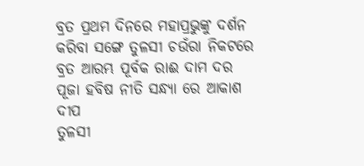ବ୍ରତ ପ୍ରଥମ ଦିନରେ ମହାପ୍ରଭୁଙ୍କୁ ଦର୍ଶନ କରିବା ସଙ୍ଗେ ତୁଳସୀ ଚଉଁରା ନିକଟରେ ବ୍ରତ ଆରମ୍ଭ ପୂର୍ବକ ରାଈ ଦାମ ଦର ପୂଜା ହବିଷ ନୀତି ସନ୍ଧ୍ୟା ରେ ଆକାଶ ଦୀପ
ତୁଳସୀ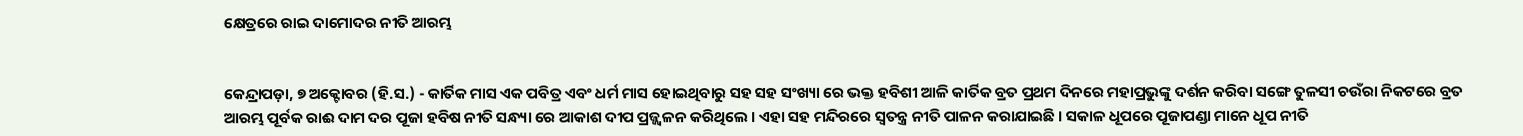କ୍ଷେତ୍ରରେ ରାଇ ଦାମୋଦର ନୀତି ଆରମ୍ଭ


କେନ୍ଦ୍ରାପଡ଼ା, ୭ ଅକ୍ଟୋବର (ହି.ସ.) - କାର୍ତିକ ମାସ ଏକ ପବିତ୍ର ଏବଂ ଧର୍ମ ମାସ ହୋଇଥିବାରୁ ସହ ସହ ସଂଖ୍ୟା ରେ ଭକ୍ତ ହବିଶୀ ଆଳି କାର୍ତିକ ବ୍ରତ ପ୍ରଥମ ଦିନରେ ମହାପ୍ରଭୁଙ୍କୁ ଦର୍ଶନ କରିବା ସଙ୍ଗେ ତୁଳସୀ ଚଉଁରା ନିକଟରେ ବ୍ରତ ଆରମ୍ଭ ପୂର୍ବକ ରାଈ ଦାମ ଦର ପୂଜା ହବିଷ ନୀତି ସନ୍ଧ୍ୟା ରେ ଆକାଶ ଦୀପ ପ୍ରଜ୍ଜ୍ୱଳନ କରିଥିଲେ । ଏହା ସହ ମନ୍ଦିରରେ ସ୍ୱତନ୍ତ୍ର ନୀତି ପାଳନ କରାଯାଇଛି । ସକାଳ ଧୂପରେ ପୂଜାପଣ୍ଡା ମାନେ ଧୂପ ନୀତି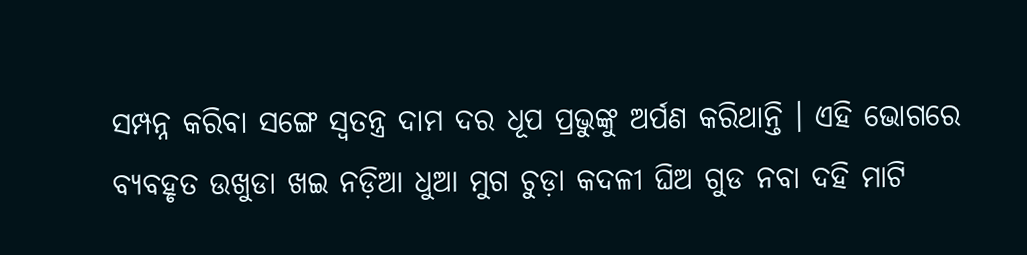ସମ୍ପନ୍ନ କରିବା ସଙ୍ଗେ ସ୍ୱତନ୍ତ୍ର ଦାମ ଦର ଧୂପ ପ୍ରଭୁଙ୍କୁ ଅର୍ପଣ କରିଥାନ୍ତି । ଏହି ଭୋଗରେ ବ୍ୟବହୃତ ଉଖୁଡା ଖଇ ନଡ଼ିଆ ଧୁଆ ମୁଗ ଚୁଡ଼ା କଦଳୀ ଘିଅ ଗୁଡ ନବା ଦହି ମାଟି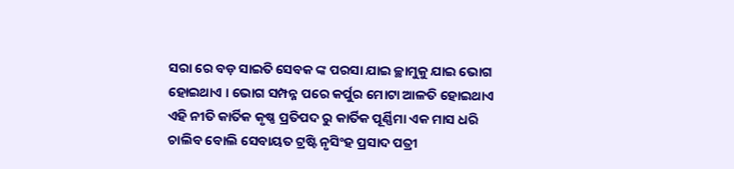ସରା ରେ ବଡ଼ ସାଇତି ସେବକ ଙ୍କ ପରସା ଯାଇ ଚ୍ଛାମୁକୁ ଯାଇ ଭୋଗ ହୋଇଥାଏ । ଭୋଗ ସମ୍ପନ୍ନ ପରେ କର୍ପୁର ମୋଟା ଆଳତି ହୋଇଥାଏ ଏହି ନୀତି କାର୍ତିକ କୃଷ୍ଣ ପ୍ରତିପଦ ରୁ କାର୍ତିକ ପୂର୍ଣ୍ଣିମା ଏକ ମାସ ଧରି ଚାଲିବ ବୋଲି ସେବାୟତ ଟ୍ରଷ୍ଟି ନୃସିଂହ ପ୍ରସାଦ ପତ୍ରୀ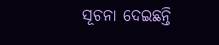ସୂଚନା ଦେଇଛନ୍ତି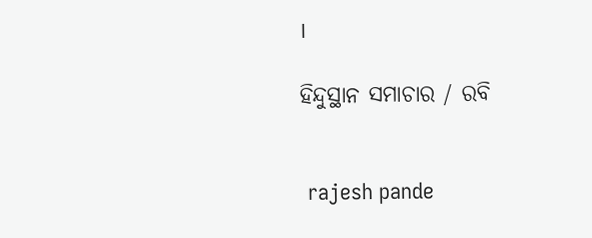।

ହିନ୍ଦୁସ୍ଥାନ ସମାଚାର / ରବି


 rajesh pande